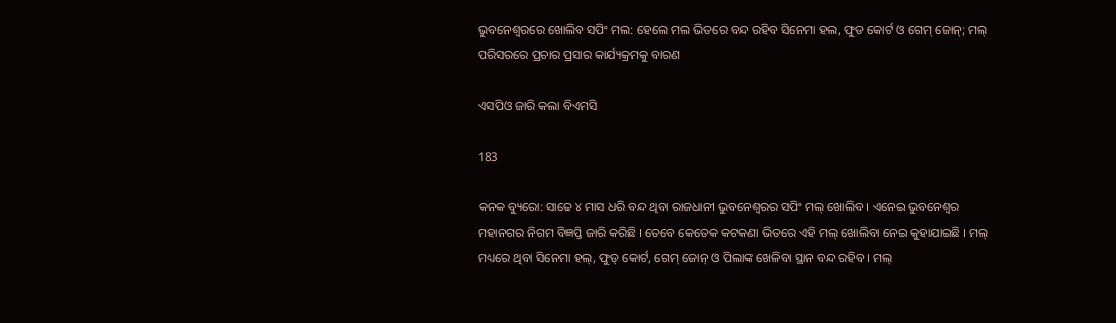ଭୁବନେଶ୍ୱରରେ ଖୋଲିବ ସପିଂ ମଲ: ହେଲେ ମଲ ଭିତରେ ବନ୍ଦ ରହିବ ସିନେମା ହଲ, ଫୁଡ କୋର୍ଟ ଓ ଗେମ୍ ଜୋନ୍; ମଲ୍ ପରିସରରେ ପ୍ରଚାର ପ୍ରସାର କାର୍ଯ୍ୟକ୍ରମକୁ ବାରଣ

ଏସପିଓ ଜାରି କଲା ବିଏମସି

183

କନକ ବ୍ୟୁରୋ: ସାଢେ ୪ ମାସ ଧରି ବନ୍ଦ ଥିବା ରାଜଧାନୀ ଭୁବନେଶ୍ୱରର ସପିଂ ମଲ୍ ଖୋଲିବ । ଏନେଇ ଭୁବନେଶ୍ୱର ମହାନଗର ନିଗମ ବିଜ୍ଞପ୍ତି ଜାରି କରିଛି । ତେବେ କେତେକ କଟକଣା ଭିତରେ ଏହି ମଲ୍ ଖୋଲିବା ନେଇ କୁହାଯାଇଛି । ମଲ୍ ମଧ୍ୟରେ ଥିବା ସିନେମା ହଲ୍, ଫୁଡ୍ କୋର୍ଟ, ଗେମ୍ ଜୋନ୍ ଓ ପିଲାଙ୍କ ଖେଳିବା ସ୍ଥାନ ବନ୍ଦ ରହିବ । ମଲ୍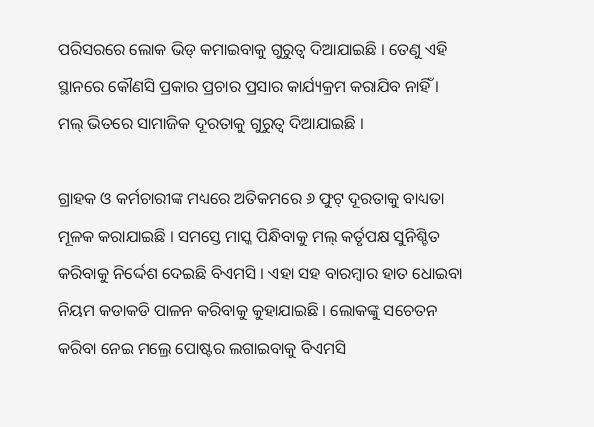ପରିସରରେ ଲୋକ ଭିଡ୍ କମାଇବାକୁ ଗୁରୁତ୍ୱ ଦିଆଯାଇଛି । ତେଣୁ ଏହି ସ୍ଥାନରେ କୌଣସି ପ୍ରକାର ପ୍ରଚାର ପ୍ରସାର କାର୍ଯ୍ୟକ୍ରମ କରାଯିବ ନାହିଁ । ମଲ୍ ଭିତରେ ସାମାଜିକ ଦୂରତାକୁ ଗୁରୁତ୍ୱ ଦିଆଯାଇଛି ।

ଗ୍ରାହକ ଓ କର୍ମଚାରୀଙ୍କ ମଧ୍ୟରେ ଅତିକମରେ ୬ ଫୁଟ୍ ଦୂରତାକୁ ବାଧ୍ୟତା ମୂଳକ କରାଯାଇଛି । ସମସ୍ତେ ମାସ୍କ ପିନ୍ଧିବାକୁ ମଲ୍ କର୍ତୃପକ୍ଷ ସୁନିଶ୍ଚିତ କରିବାକୁ ନିର୍ଦ୍ଦେଶ ଦେଇଛି ବିଏମସି । ଏହା ସହ ବାରମ୍ବାର ହାତ ଧୋଇବା ନିୟମ କଡାକଡି ପାଳନ କରିବାକୁ କୁହାଯାଇଛି । ଲୋକଙ୍କୁ ସଚେତନ କରିବା ନେଇ ମଲ୍ରେ ପୋଷ୍ଟର ଲଗାଇବାକୁ ବିଏମସି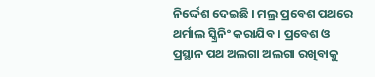ନିର୍ଦ୍ଦେଶ ଦେଇଛି । ମଲ୍ର ପ୍ରବେଶ ପଥରେ ଥର୍ମାଲ ସ୍କ୍ରିନିଂ କରାଯିବ । ପ୍ରବେଶ ଓ ପ୍ରସ୍ଥାନ ପଥ ଅଲଗା ଅଲଗା ରଖିବାକୁ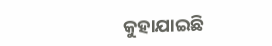କୁହାଯାଇଛି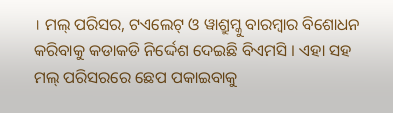। ମଲ୍ ପରିସର, ଟଏଲେଟ୍ ଓ ୱାଶ୍ରୁମ୍କୁ ବାରମ୍ବାର ବିଶୋଧନ କରିବାକୁ କଡାକଡି ନିର୍ଦ୍ଦେଶ ଦେଇଛି ବିଏମସି । ଏହା ସହ ମଲ୍ ପରିସରରେ ଛେପ ପକାଇବାକୁ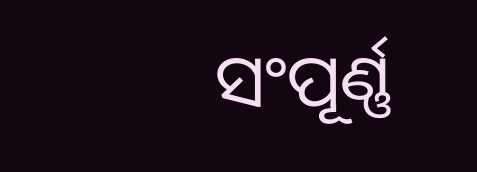ସଂପୂର୍ଣ୍ଣ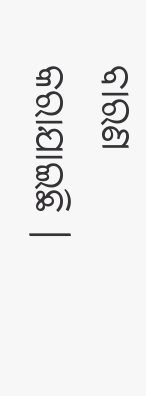ବାରଣ କରାଯାଇଛି ।